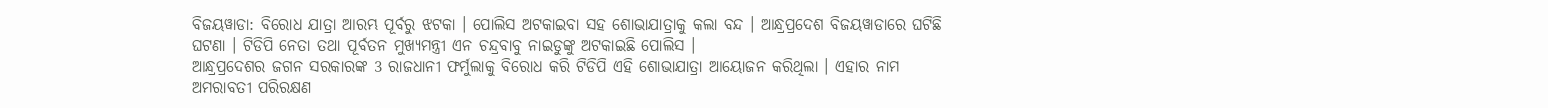ବିଜୟୱାଡା: ବିରୋଧ ଯାତ୍ରା ଆରମ୍ଭ ପୂର୍ବରୁ ଝଟକା । ପୋଲିସ ଅଟକାଇବା ସହ ଶୋଭାଯାତ୍ରାକୁ କଲା ବନ୍ଦ । ଆନ୍ଧ୍ରପ୍ରଦେଶ ବିଜୟୱାଡାରେ ଘଟିଛି ଘଟଣା । ଟିଡିପି ନେତା ତଥା ପୂର୍ବତନ ମୁଖ୍ୟମନ୍ତ୍ରୀ ଏନ ଚନ୍ଦ୍ରବାବୁ ନାଇଡୁଙ୍କୁ ଅଟକାଇଛି ପୋଲିସ ।
ଆନ୍ଧ୍ରପ୍ରଦେଶର ଜଗନ ସରକାରଙ୍କ 3 ରାଜଧାନୀ ଫର୍ମୁଲାକୁ ବିରୋଧ କରି ଟିଡିପି ଏହି ଶୋଭାଯାତ୍ରା ଆୟୋଜନ କରିଥିଲା । ଏହାର ନାମ ଅମରାବତୀ ପରିରକ୍ଷଣ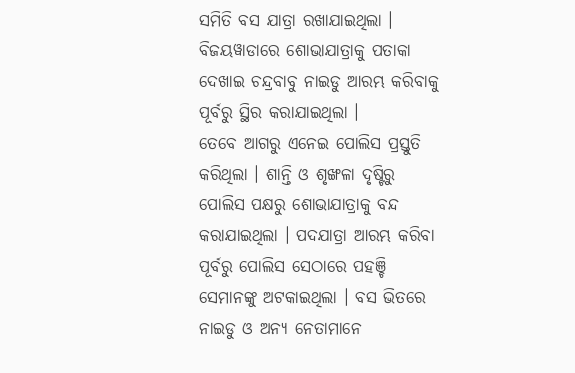ସମିତି ବସ ଯାତ୍ରା ରଖାଯାଇଥିଲା । ବିଜୟୱାଡାରେ ଶୋଭାଯାତ୍ରାକୁ ପତାକା ଦେଖାଇ ଚନ୍ଦ୍ରବାବୁ ନାଇଡୁ ଆରମ୍ଭ କରିବାକୁ ପୂର୍ବରୁ ସ୍ଥିର କରାଯାଇଥିଲା ।
ତେବେ ଆଗରୁ ଏନେଇ ପୋଲିସ ପ୍ରସ୍ତୁତି କରିଥିଲା । ଶାନ୍ତି ଓ ଶୃଙ୍ଖଳା ଦୃଷ୍ଟିରୁ ପୋଲିସ ପକ୍ଷରୁ ଶୋଭାଯାତ୍ରାକୁ ବନ୍ଦ କରାଯାଇଥିଲା । ପଦଯାତ୍ରା ଆରମ୍ଭ କରିବା ପୂର୍ବରୁ ପୋଲିସ ସେଠାରେ ପହଞ୍ଚି ସେମାନଙ୍କୁ ଅଟକାଇଥିଲା । ବସ ଭିତରେ ନାଇଡୁ ଓ ଅନ୍ୟ ନେତାମାନେ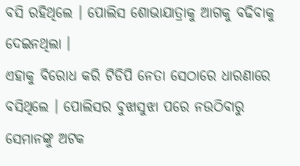ବସି ରହିଥିଲେ । ପୋଲିସ ଶୋଭାଯାତ୍ରାକୁ ଆଗକୁ ବଢିବାକୁ ଦେଇନଥିଲା ।
ଏହାକୁ ବିରୋଧ କରି ଟିଡିପି ନେତା ସେଠାରେ ଧାରଣାରେ ବସିଥିଲେ । ପୋଲିସର ବୁଝାସୁଝା ପରେ ନଉଠିବାରୁ ସେମାନଙ୍କୁ ଅଟକ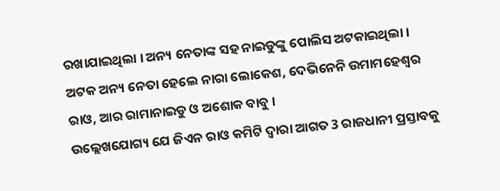ରଖାଯାଇଥିଲା । ଅନ୍ୟ ନେତାଙ୍କ ସହ ନାଇଡୁଙ୍କୁ ପୋଲିସ ଅଟକାଇଥିଲା । ଅଟକ ଅନ୍ୟ ନେତା ହେଲେ ନାରା ଲୋକେଶ, ଦେଭିନେନି ଉମାମହେଶ୍ବର ରାଓ, ଆର ରାମାନାଇଡୁ ଓ ଅଶୋକ ବାବୁ ।
ଉଲ୍ଲେଖଯୋଗ୍ୟ ଯେ ଜିଏନ ରାଓ କମିଟି ଦ୍ବାରା ଆଗତ 3 ରାଜଧାନୀ ପ୍ରସ୍ତାବକୁ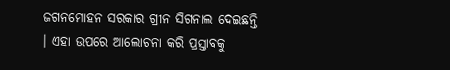ଜଗନମୋହନ ସରକାର ଗ୍ରୀନ ସିଗନାଲ ଦେଇଛନ୍ତି । ଏହା ଉପରେ ଆଲୋଚନା କରି ପ୍ରସ୍ତାବକୁ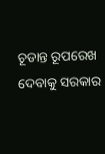ଚୂଡାନ୍ତ ରୂପରେଖ ଦେବାକୁ ସରକାର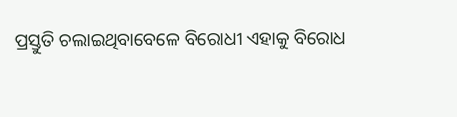ପ୍ରସ୍ତୁତି ଚଲାଇଥିବାବେଳେ ବିରୋଧୀ ଏହାକୁ ବିରୋଧ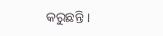କରୁଛନ୍ତି ।